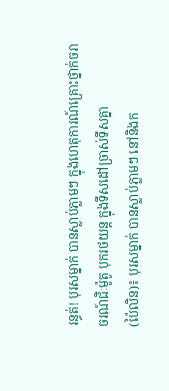រន្ធត់! បុរសម្នាក់ បានស្លាប់ភ្លាមៗ ក្នុងហេតុការណ៍គ្រោះថ្នាក់ចរាចរណ៍ជិៈម៉ូតូ បុករថយន្ត ក្នុងទឹសដៅច្រាស់ទឹសគ្នា
(ប៉ៃលិន)៖ បុរសម្នាក់ បានស្លាប់ភ្លាមៗ នៅនិងក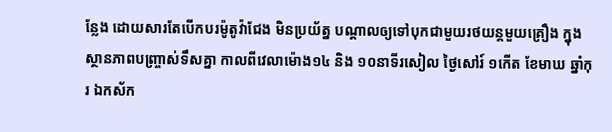ន្លែង ដោយសារតែបើកបរម៉ូតូវ៉ាជែង មិនប្រយ័ត្ន បណ្តាលឲ្យទៅបុកជាមួយរថយន្តមួយគ្រឿង ក្នុងស្ថានភាពបញ្ច្រាស់ទឹសគ្នា កាលពីវេលាម៉ោង១៤ និង ១០នាទីរសៀល ថ្ងៃសៅរ៍ ១កើត ខែមាឃ ឆ្នាំកុរ ឯកស័ក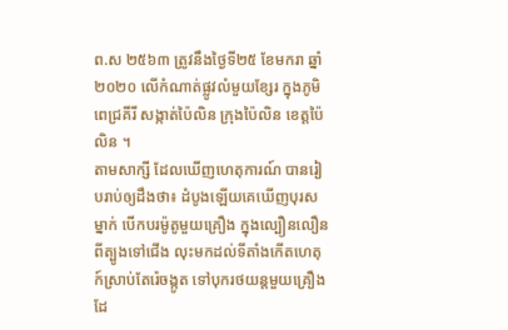ព.ស ២៥៦៣ ត្រូវនឹងថ្ងៃទី២៥ ខែមករា ឆ្នាំ២០២០ លើកំណាត់ផ្លូវលំមួយខ្សែរ ក្នុងភូមិពេជ្រគីរី សង្កាត់ប៉ៃលិន ក្រុងប៉ៃលិន ខេត្តប៉ៃលិន ។
តាមសាក្សី ដែលឃើញហេតុការណ៍ បានរៀបរាប់ឲ្យដឹងថា៖ ដំបូងឡើយគេឃើញបុរសម្នាក់ បើកបរម៉ូតូមួយគ្រឿង ក្នុងល្បឿនលឿន ពីត្បូងទៅជើង លុះមកដល់ទីតាំងកើតហេតុ ក៍ស្រាប់តែរ៉េចង្កូត ទៅបុករថយន្តមួយគ្រឿង ដែ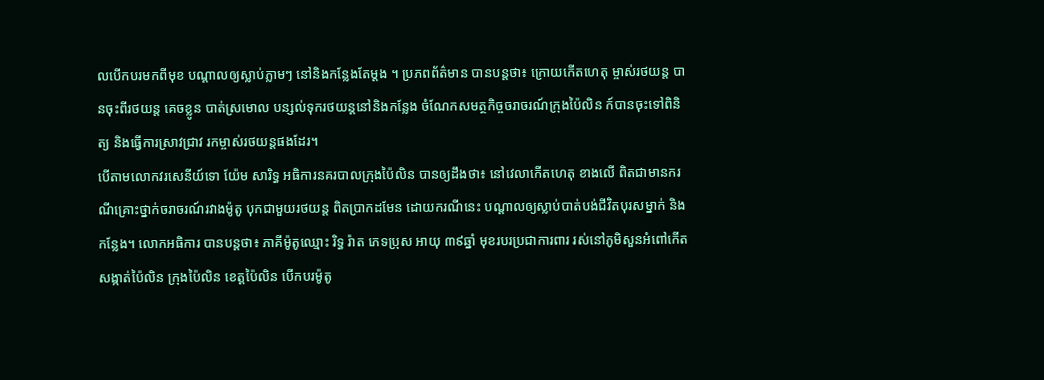លបើកបរមកពីមុខ បណ្តាលឲ្យស្លាប់ភ្លាមៗ នៅនិងកន្លែងតែម្តង ។ ប្រភពព័ត៌មាន បានបន្តថា៖ ក្រោយកើតហេតុ ម្ចាស់រថយន្ត បានចុះពីរថយន្ត គេចខ្លូន បាត់ស្រមោល បន្សល់ទុករថយន្តនៅនិងកន្លែង ចំណែកសមត្ថកិច្ចចរាចរណ៍ក្រុងប៉ៃលិន ក៍បានចុះទៅពិនិត្យ និងធ្វើការស្រាវជ្រាវ រកម្ចាស់រថយន្តផងដែរ។
បើតាមលោកវរសេនីយ៍ទោ យ៉ែម សារិទ្ធ អធិការនគរបាលក្រុងប៉ៃលិន បានឲ្យដឹងថា៖ នៅវេលាកើតហេតុ ខាងលើ ពិតជាមានករណីគ្រោះថ្នាក់ចរាចរណ៍រវាងម៉ូតូ បុកជាមួយរថយន្ត ពិតប្រាកដមែន ដោយករណីនេះ បណ្តាលឲ្យស្លាប់បាត់បង់ជីវិតបុរសម្នាក់ និងកន្លែង។ លោកអធិការ បានបន្តថា៖ ភាគីម៉ូតូឈ្មោះ រិទ្ធ រ៉ាត ភេទប្រុស អាយុ ៣៩ឆ្នាំ មុខរបរប្រជាការពារ រស់នៅភូមិសួនអំពៅកើត សង្កាត់ប៉ៃលិន ក្រុងប៉ៃលិន ខេត្ដប៉ៃលិន បើកបរម៉ូតូ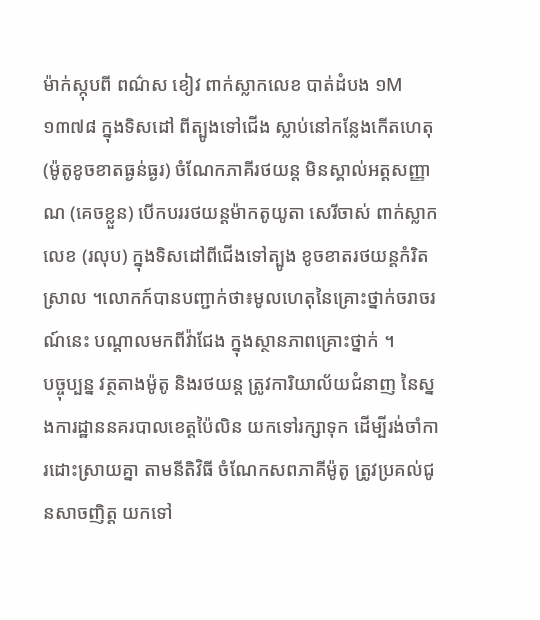ម៉ាក់ស្កុបពី ពណ៌ស ខៀវ ពាក់ស្លាកលេខ បាត់ដំបង ១M ១៣៧៨ ក្នុងទិសដៅ ពីត្បូងទៅជើង ស្លាប់នៅកន្លែងកើតហេតុ (ម៉ូតូខូចខាតធ្ងន់ធ្ងរ) ចំណែកភាគីរថយន្ដ មិនស្គាល់អត្ដសញ្ញាណ (គេចខ្លួន) បើកបររថយន្ដម៉ាកតូយូតា សេរីចាស់ ពាក់ស្លាកលេខ (រលុប) ក្នុងទិសដៅពីជើងទៅត្បូង ខូចខាតរថយន្ដកំរិតស្រាល ។លោកក៍បានបញ្ជាក់ថា៖មូលហេតុនៃគ្រោះថ្នាក់ចរាចរណ៍នេះ បណ្តាលមកពីវ៉ាជែង ក្នុងស្ថានភាពគ្រោះថ្នាក់ ។
បច្ចុប្បន្ន វត្ថតាងម៉ូតូ និងរថយន្ត ត្រូវការិយាល័យជំនាញ នៃស្នងការដ្ឋាននគរបាលខេត្តប៉ៃលិន យកទៅរក្សាទុក ដើម្បីរង់ចាំការដោះស្រាយគ្នា តាមនីតិវិធី ចំណែកសពភាគីម៉ូតូ ត្រូវប្រគល់ជូនសាចញិត្ត យកទៅ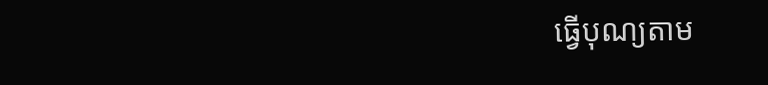ធ្វើបុណ្យតាម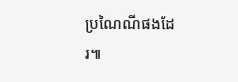ប្រណៃណីផងដែរ៕